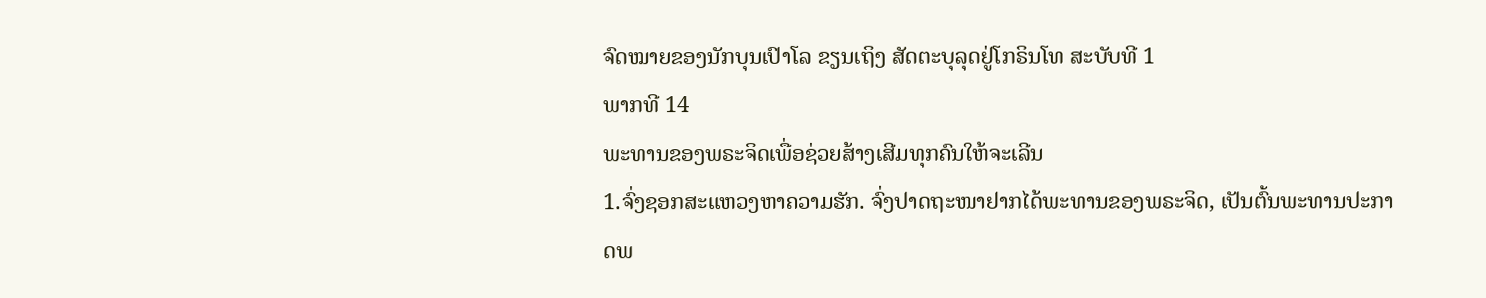ຈົດໝາຍຂອງນັກບຸນເປົາໂລ ຂຽນເຖິງ ສັດຕະບຸລຸດຢູ່ໂກຣິນໂທ ສະບັບທີ 1
ພາກທີ 14
ພະທານຂອງພຣະຈິດເພື່ອຊ່ວຍສ້າງເສີມທຸກຄົນໃຫ້ຈະເລີນ
1.ຈົ່ງຊອກສະແຫວງຫາຄວາມຮັກ. ຈົ່ງປາດຖະໜາຢາກໄດ້ພະທານຂອງພຣະຈິດ, ເປັນຕົ້ນພະທານປະກາດພ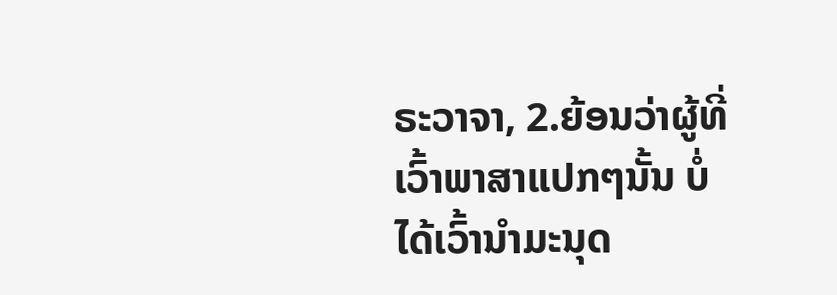ຣະວາຈາ, 2.ຍ້ອນວ່າຜູ້ທີ່ເວົ້າພາສາແປກໆນັ້ນ ບໍ່ໄດ້ເວົ້ານຳມະນຸດ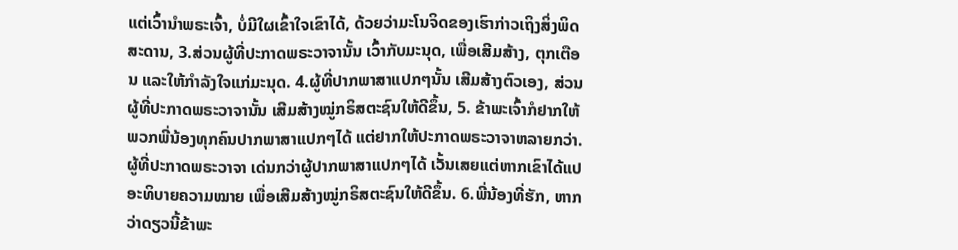ແຕ່ເວົ້ານຳພຣະເຈົ້າ, ບໍ່ມີໃຜເຂົ້າໃຈເຂົາໄດ້, ດ້ວຍວ່າມະໂນຈິດຂອງເຮົາກ່າວເຖິງສິ່ງພິດສະດານ, 3.ສ່ວນຜູ້ທີ່ປະກາດພຣະວາຈານັ້ນ ເວົ້າກັບມະນຸດ, ເພື່ອເສີມສ້າງ, ຕຸກເຕືອນ ແລະໃຫ້ກຳລັງໃຈແກ່ມະນຸດ. 4.ຜູ້ທີ່ປາກພາສາແປກໆນັ້ນ ເສີມສ້າງຕົວເອງ, ສ່ວນຜູ້ທີ່ປະກາດພຣະວາຈານັ້ນ ເສີມສ້າງໝູ່ກຣິສຕະຊົນໃຫ້ດີຂຶ້ນ, 5. ຂ້າພະເຈົ້າກໍຢາກໃຫ້ພວກພີ່ນ້ອງທຸກຄົນປາກພາສາແປກໆໄດ້ ແຕ່ຢາກໃຫ້ປະກາດພຣະວາຈາຫລາຍກວ່າ. ຜູ້ທີ່ປະກາດພຣະວາຈາ ເດ່ນກວ່າຜູ້ປາກພາສາແປກໆໄດ້ ເວັ້ນເສຍແຕ່ຫາກເຂົາໄດ້ແປອະທິບາຍຄວາມໝາຍ ເພື່ອເສີມສ້າງໝູ່ກຣິສຕະຊົນໃຫ້ດີຂຶ້ນ. 6.ພີ່ນ້ອງທີ່ຮັກ, ຫາກວ່າດຽວນີ້ຂ້າພະ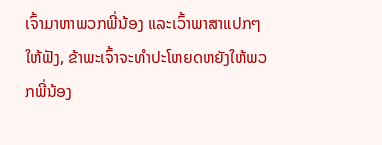ເຈົ້າມາຫາພວກພີ່ນ້ອງ ແລະເວົ້າພາສາແປກໆໃຫ້ຟັງ, ຂ້າພະເຈົ້າຈະທຳປະໂຫຍດຫຍັງໃຫ້ພວກພີ່ນ້ອງ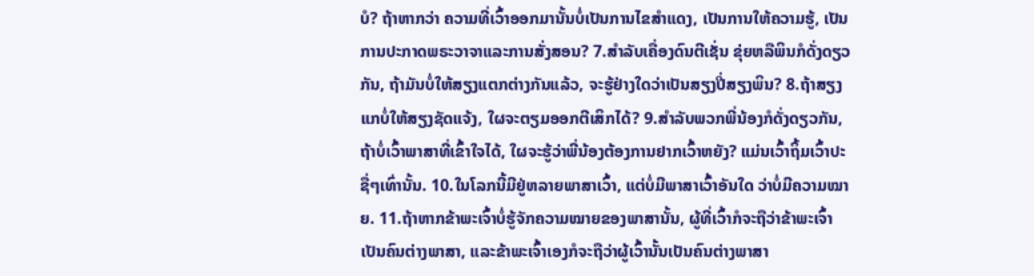ບໍ? ຖ້າຫາກວ່າ ຄວາມທີ່ເວົ້າອອກມານັ້ນບໍ່ເປັນການໄຂສຳແດງ, ເປັນການໃຫ້ຄວາມຮູ້, ເປັນການປະກາດພຣະວາຈາແລະການສັ່ງສອນ? 7.ສຳລັບເຄື່ອງດົນຕີເຊັ່ນ ຂຸ່ຍຫລືພິນກໍດັ່ງດຽວກັນ, ຖ້າມັນບໍ່ໃຫ້ສຽງແຕກຕ່າງກັນແລ້ວ, ຈະຮູ້ຢ່າງໃດວ່າເປັນສຽງປີ່ສຽງພິນ? 8.ຖ້າສຽງແກບໍ່ໃຫ້ສຽງຊັດແຈ້ງ, ໃຜຈະຕຽມອອກຕີເສິກໄດ້? 9.ສຳລັບພວກພີ່ນ້ອງກໍດັ່ງດຽວກັນ, ຖ້າບໍ່ເວົ້າພາສາທີ່ເຂົ້າໃຈໄດ້, ໃຜຈະຮູ້ວ່າພີ່ນ້ອງຕ້ອງການຢາກເວົ້າຫຍັງ? ແມ່ນເວົ້າຖິ້ມເວົ້າປະຊື່ໆເທົ່ານັ້ນ. 10.ໃນໂລກນີ້ມີຢູ່ຫລາຍພາສາເວົ້າ, ແຕ່ບໍ່ມີພາສາເວົ້າອັນໃດ ວ່າບໍ່ມີຄວາມໝາຍ. 11.ຖ້າຫາກຂ້າພະເຈົ້າບໍ່ຮູ້ຈັກຄວາມໝາຍຂອງພາສານັ້ນ, ຜູ້ທີ່ເວົ້າກໍຈະຖືວ່າຂ້າພະເຈົ້າເປັນຄົນຕ່າງພາສາ, ແລະຂ້າພະເຈົ້າເອງກໍຈະຖືວ່າຜູ້ເວົ້ານັ້ນເປັນຄົນຕ່າງພາສາ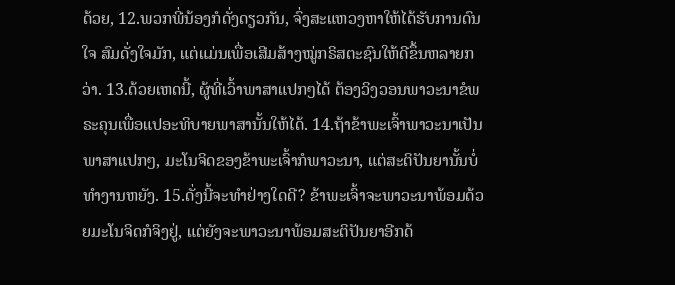ດ້ວຍ, 12.ພວກພີ່ນ້ອງກໍດັ່ງດຽວກັນ, ຈົ່ງສະແຫວງຫາໃຫ້ໄດ້ຮັບການດົນໃຈ ສົມດັ່ງໃຈມັກ, ແຕ່ແມ່ນເພື່ອເສີມສ້າງໝູ່ກຣິສຕະຊົນໃຫ້ດີຂຶ້ນຫລາຍກວ່າ. 13.ດ້ວຍເຫດນີ້, ຜູ້ທີ່ເວົ້າພາສາແປກໆໄດ້ ຕ້ອງວິງວອນພາວະນາຂໍພຣະຄຸນເພື່ອແປອະທິບາຍພາສານັ້ນໃຫ້ໄດ້. 14.ຖ້າຂ້າພະເຈົ້າພາວະນາເປັນພາສາແປກໆ, ມະໂນຈິດຂອງຂ້າພະເຈົ້າກໍພາວະນາ, ແຕ່ສະຕິປັນຍານັ້ນບໍ່ທຳງານຫຍັງ. 15.ດັ່ງນີ້ຈະທຳຢ່າງໃດດີ? ຂ້າພະເຈົ້າຈະພາວະນາພ້ອມດ້ວຍມະໂນຈິດກໍຈິງຢູ່, ແຕ່ຍັງຈະພາວະນາພ້ອມສະຕິປັນຍາອີກດ້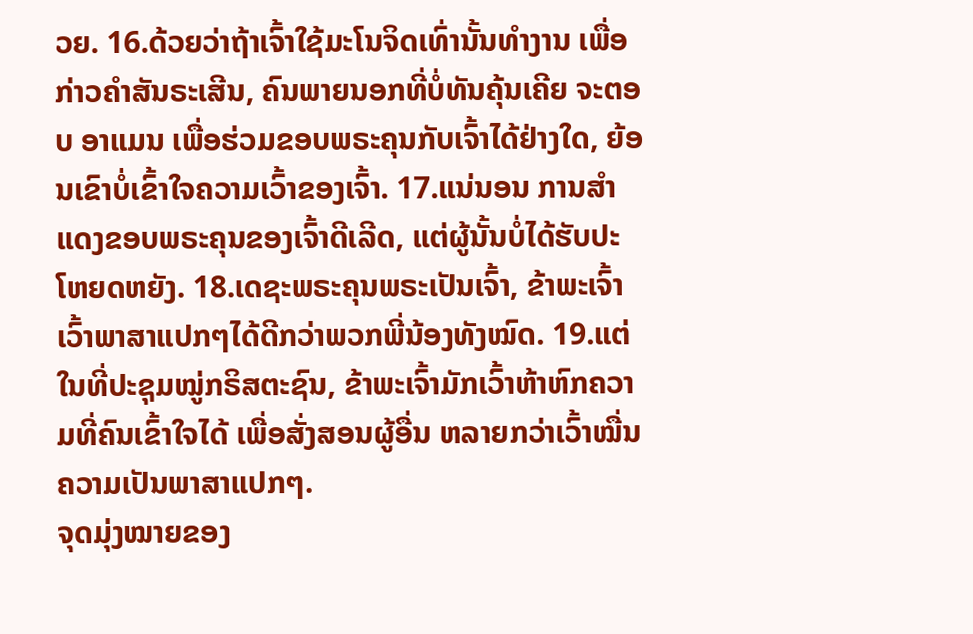ວຍ. 16.ດ້ວຍວ່າຖ້າເຈົ້າໃຊ້ມະໂນຈິດເທົ່ານັ້ນທຳງານ ເພື່ອກ່າວຄຳສັນຣະເສີນ, ຄົນພາຍນອກທີ່ບໍ່ທັນຄຸ້ນເຄີຍ ຈະຕອບ ອາແມນ ເພື່ອຮ່ວມຂອບພຣະຄຸນກັບເຈົ້າໄດ້ຢ່າງໃດ, ຍ້ອນເຂົາບໍ່ເຂົ້າໃຈຄວາມເວົ້າຂອງເຈົ້າ. 17.ແນ່ນອນ ການສຳແດງຂອບພຣະຄຸນຂອງເຈົ້າດີເລີດ, ແຕ່ຜູ້ນັ້ນບໍ່ໄດ້ຮັບປະໂຫຍດຫຍັງ. 18.ເດຊະພຣະຄຸນພຣະເປັນເຈົ້າ, ຂ້າພະເຈົ້າເວົ້າພາສາແປກໆໄດ້ດີກວ່າພວກພີ່ນ້ອງທັງໝົດ. 19.ແຕ່ໃນທີ່ປະຊຸມໝູ່ກຣິສຕະຊົນ, ຂ້າພະເຈົ້າມັກເວົ້າຫ້າຫົກຄວາມທີ່ຄົນເຂົ້າໃຈໄດ້ ເພື່ອສັ່ງສອນຜູ້ອື່ນ ຫລາຍກວ່າເວົ້າໝື່ນຄວາມເປັນພາສາແປກໆ.
ຈຸດມຸ່ງໝາຍຂອງ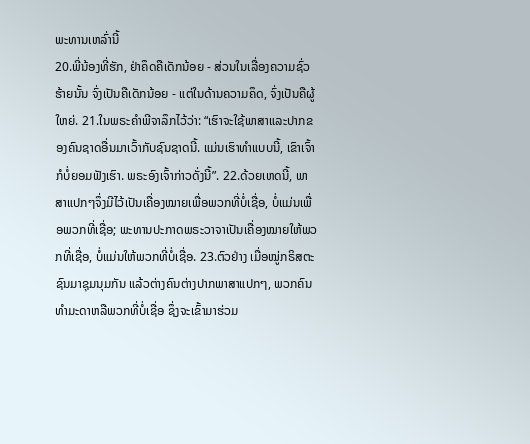ພະທານເຫລົ່ານີ້
20.ພີ່ນ້ອງທີ່ຮັກ, ຢ່າຄຶດຄືເດັກນ້ອຍ - ສ່ວນໃນເລື່ອງຄວາມຊົ່ວຮ້າຍນັ້ນ ຈົ່ງເປັນຄືເດັກນ້ອຍ - ແຕ່ໃນດ້ານຄວາມຄຶດ, ຈົ່ງເປັນຄືຜູ້ໃຫຍ່. 21.ໃນພຣະຄຳພີຈາລຶກໄວ້ວ່າ: “ເຮົາຈະໃຊ້ພາສາແລະປາກຂອງຄົນຊາດອື່ນມາເວົ້າກັບຊົນຊາດນີ້. ແມ່ນເຮົາທຳແບບນີ້, ເຂົາເຈົ້າກໍບໍ່ຍອມຟັງເຮົາ. ພຣະອົງເຈົ້າກ່າວດັ່ງນີ້”. 22.ດ້ວຍເຫດນີ້, ພາສາແປກໆຈຶ່ງມີໄວ້ເປັນເຄື່ອງໝາຍເພື່ອພວກທີ່ບໍ່ເຊື່ອ, ບໍ່ແມ່ນເພື່ອພວກທີ່ເຊື່ອ; ພະທານປະກາດພຣະວາຈາເປັນເຄື່ອງໝາຍໃຫ້ພວກທີ່ເຊື່ອ, ບໍ່ແມ່ນໃຫ້ພວກທີ່ບໍ່ເຊື່ອ. 23.ຕົວຢ່າງ ເມື່ອໝູ່ກຣິສຕະຊົນມາຊຸມນຸມກັນ ແລ້ວຕ່າງຄົນຕ່າງປາກພາສາແປກໆ, ພວກຄົນທຳມະດາຫລືພວກທີ່ບໍ່ເຊື່ອ ຊຶ່ງຈະເຂົ້າມາຮ່ວມ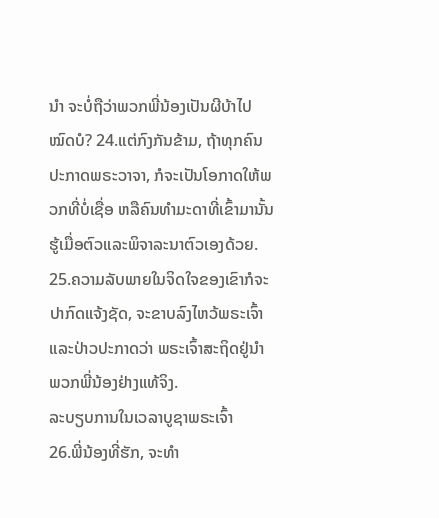ນຳ ຈະບໍ່ຖືວ່າພວກພີ່ນ້ອງເປັນຜີບ້າໄປໝົດບໍ? 24.ແຕ່ກົງກັນຂ້າມ, ຖ້າທຸກຄົນປະກາດພຣະວາຈາ, ກໍຈະເປັນໂອກາດໃຫ້ພວກທີ່ບໍ່ເຊື່ອ ຫລືຄົນທຳມະດາທີ່ເຂົ້າມານັ້ນ ຮູ້ເມື່ອຕົວແລະພິຈາລະນາຕົວເອງດ້ວຍ. 25.ຄວາມລັບພາຍໃນຈິດໃຈຂອງເຂົາກໍຈະປາກົດແຈ້ງຊັດ, ຈະຂາບລົງໄຫວ້ພຣະເຈົ້າແລະປ່າວປະກາດວ່າ ພຣະເຈົ້າສະຖິດຢູ່ນຳພວກພີ່ນ້ອງຢ່າງແທ້ຈິງ.
ລະບຽບການໃນເວລາບູຊາພຣະເຈົ້າ
26.ພີ່ນ້ອງທີ່ຮັກ, ຈະທຳ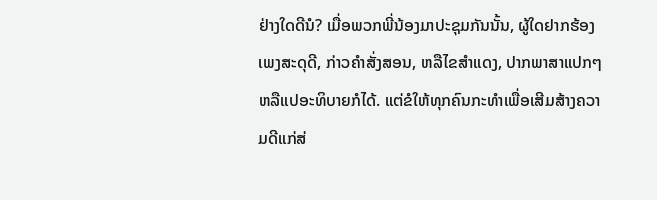ຢ່າງໃດດີນໍ? ເມື່ອພວກພີ່ນ້ອງມາປະຊຸມກັນນັ້ນ, ຜູ້ໃດຢາກຮ້ອງເພງສະດຸດີ, ກ່າວຄຳສັ່ງສອນ, ຫລືໄຂສຳແດງ, ປາກພາສາແປກໆ ຫລືແປອະທິບາຍກໍໄດ້. ແຕ່ຂໍໃຫ້ທຸກຄົນກະທຳເພື່ອເສີມສ້າງຄວາມດີແກ່ສ່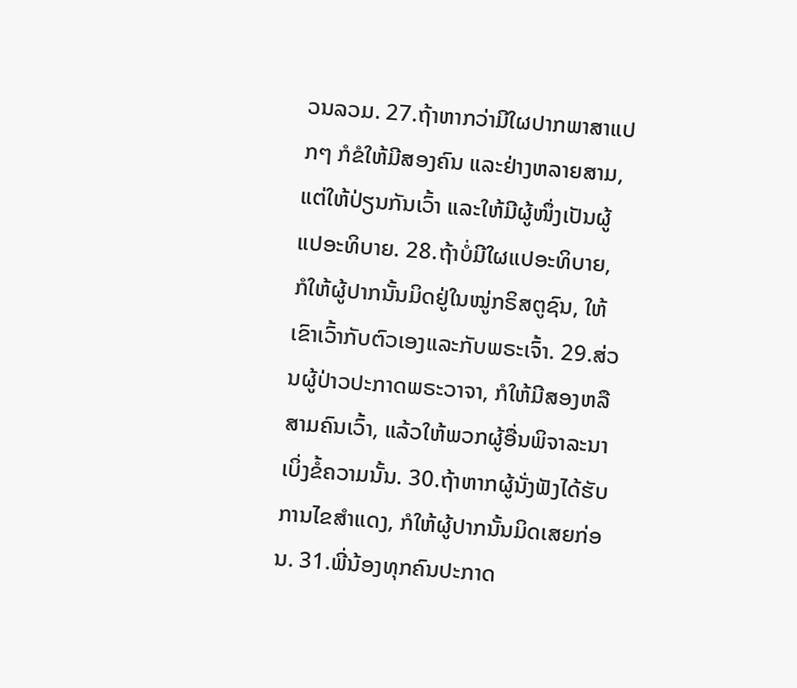ວນລວມ. 27.ຖ້າຫາກວ່າມີໃຜປາກພາສາແປກໆ ກໍຂໍໃຫ້ມີສອງຄົນ ແລະຢ່າງຫລາຍສາມ, ແຕ່ໃຫ້ປ່ຽນກັນເວົ້າ ແລະໃຫ້ມີຜູ້ໜຶ່ງເປັນຜູ້ແປອະທິບາຍ. 28.ຖ້າບໍ່ມີໃຜແປອະທິບາຍ, ກໍໃຫ້ຜູ້ປາກນັ້ນມິດຢູ່ໃນໝູ່ກຣິສຕູຊົນ, ໃຫ້ເຂົາເວົ້າກັບຕົວເອງແລະກັບພຣະເຈົ້າ. 29.ສ່ວນຜູ້ປ່າວປະກາດພຣະວາຈາ, ກໍໃຫ້ມີສອງຫລືສາມຄົນເວົ້າ, ແລ້ວໃຫ້ພວກຜູ້ອື່ນພິຈາລະນາເບິ່ງຂໍ້ຄວາມນັ້ນ. 30.ຖ້າຫາກຜູ້ນັ່ງຟັງໄດ້ຮັບການໄຂສຳແດງ, ກໍໃຫ້ຜູ້ປາກນັ້ນມິດເສຍກ່ອນ. 31.ພີ່ນ້ອງທຸກຄົນປະກາດ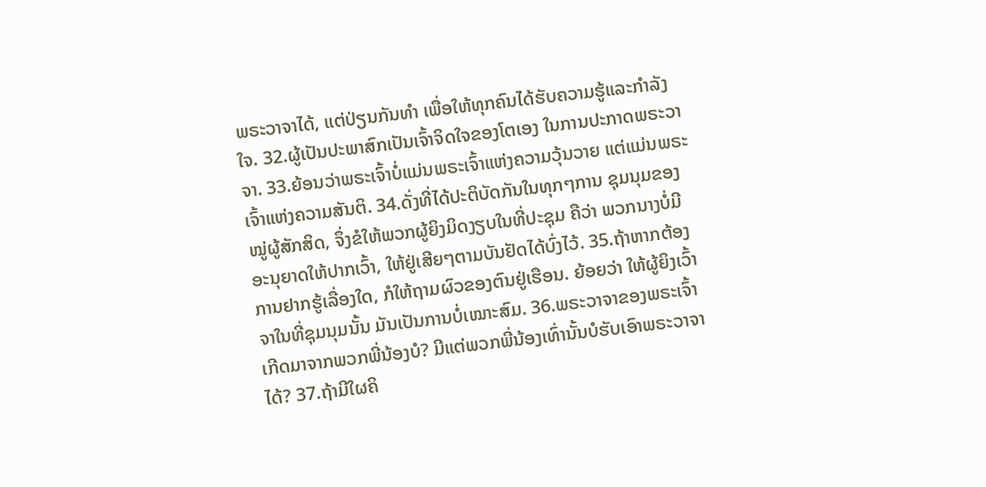ພຣະວາຈາໄດ້, ແຕ່ປ່ຽນກັນທຳ ເພື່ອໃຫ້ທຸກຄົນໄດ້ຮັບຄວາມຮູ້ແລະກຳລັງໃຈ. 32.ຜູ້ເປັນປະພາສົກເປັນເຈົ້າຈິດໃຈຂອງໂຕເອງ ໃນການປະກາດພຣະວາຈາ. 33.ຍ້ອນວ່າພຣະເຈົ້າບໍ່ແມ່ນພຣະເຈົ້າແຫ່ງຄວາມວຸ້ນວາຍ ແຕ່ແມ່ນພຣະເຈົ້າແຫ່ງຄວາມສັນຕິ. 34.ດັ່ງທີ່ໄດ້ປະຕິບັດກັນໃນທຸກໆການ ຊຸມນຸມຂອງໝູ່ຜູ້ສັກສິດ, ຈຶ່ງຂໍໃຫ້ພວກຜູ້ຍິງມິດງຽບໃນທີ່ປະຊຸມ ຄືວ່າ ພວກນາງບໍ່ມີອະນຸຍາດໃຫ້ປາກເວົ້າ, ໃຫ້ຢູ່ເສີຍໆຕາມບັນຢັດໄດ້ບົ່ງໄວ້. 35.ຖ້າຫາກຕ້ອງການຢາກຮູ້ເລື່ອງໃດ, ກໍໃຫ້ຖາມຜົວຂອງຕົນຢູ່ເຮືອນ. ຍ້ອຍວ່າ ໃຫ້ຜູ້ຍິງເວົ້າຈາໃນທີ່ຊຸມນຸມນັ້ນ ມັນເປັນການບໍ່ເໝາະສົມ. 36.ພຣະວາຈາຂອງພຣະເຈົ້າເກີດມາຈາກພວກພີ່ນ້ອງບໍ? ມີແຕ່ພວກພີ່ນ້ອງເທົ່ານັ້ນບໍຮັບເອົາພຣະວາຈາໄດ້? 37.ຖ້າມີໃຜຄິ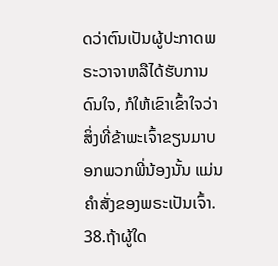ດວ່າຕົນເປັນຜູ້ປະກາດພຣະວາຈາຫລືໄດ້ຮັບການດົນໃຈ, ກໍໃຫ້ເຂົາເຂົ້າໃຈວ່າ ສິ່ງທີ່ຂ້າພະເຈົ້າຂຽນມາບອກພວກພີ່ນ້ອງນັ້ນ ແມ່ນຄຳສັ່ງຂອງພຣະເປັນເຈົ້າ. 38.ຖ້າຜູ້ໃດ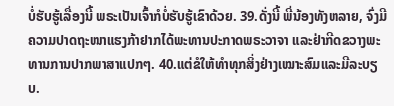ບໍ່ຮັບຮູ້ເລື່ອງນີ້ ພຣະເປັນເຈົ້າກໍບໍ່ຮັບຮູ້ເຂົາດ້ວຍ. 39.ດັ່ງນີ້ ພີ່ນ້ອງທັງຫລາຍ, ຈົ່ງມີຄວາມປາດຖະໜາແຮງກ້າຢາກໄດ້ພະທານປະກາດພຣະວາຈາ ແລະຢ່າກີດຂວາງພະທານການປາກພາສາແປກໆ. 40.ແຕ່ຂໍໃຫ້ທຳທຸກສິ່ງຢ່າງເໝາະສົມແລະມີລະບຽບ.